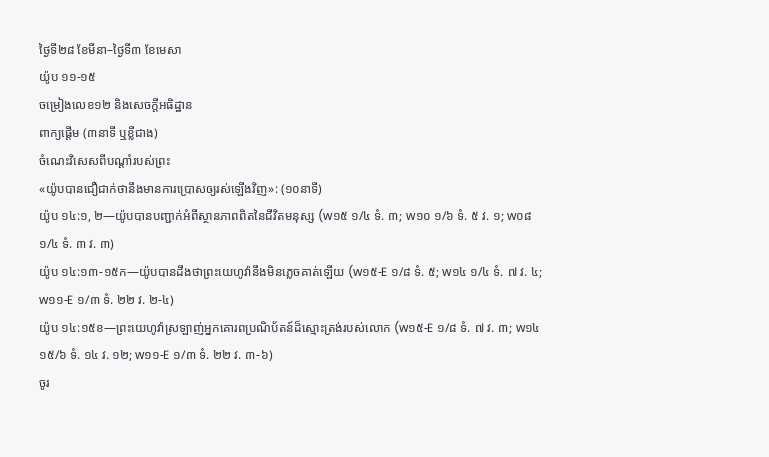ថ្ងៃទី២៨ ខែមីនា–ថ្ងៃទី៣ ខែមេសា
យ៉ូប ១១-១៥
ចម្រៀងលេខ១២ និងសេចក្ដីអធិដ្ឋាន
ពាក្យផ្ដើម (៣នាទី ឬខ្លីជាង)
ចំណេះវិសេសពីបណ្ដាំរបស់ព្រះ
«យ៉ូបបានជឿជាក់ថានឹងមានការប្រោសឲ្យរស់ឡើងវិញ»: (១០នាទី)
យ៉ូប ១៤:១, ២—យ៉ូបបានបញ្ជាក់អំពីស្ថានភាពពិតនៃជីវិតមនុស្ស (w១៥ ១/៤ ទំ. ៣; w១០ ១/៦ ទំ. ៥ វ. ១; w០៨ ១/៤ ទំ. ៣ វ. ៣)
យ៉ូប ១៤:១៣-១៥ក—យ៉ូបបានដឹងថាព្រះយេហូវ៉ានឹងមិនភ្លេចគាត់ឡើយ (w១៥-E ១/៨ ទំ. ៥; w១៤ ១/៤ ទំ. ៧ វ. ៤; w១១-E ១/៣ ទំ. ២២ វ. ២-៤)
យ៉ូប ១៤:១៥ខ—ព្រះយេហូវ៉ាស្រឡាញ់អ្នកគោរពប្រណិប័តន៍ដ៏ស្មោះត្រង់របស់លោក (w១៥-E ១/៨ ទំ. ៧ វ. ៣; w១៤ ១៥/៦ ទំ. ១៤ វ. ១២; w១១-E ១/៣ ទំ. ២២ វ. ៣-៦)
ចូរ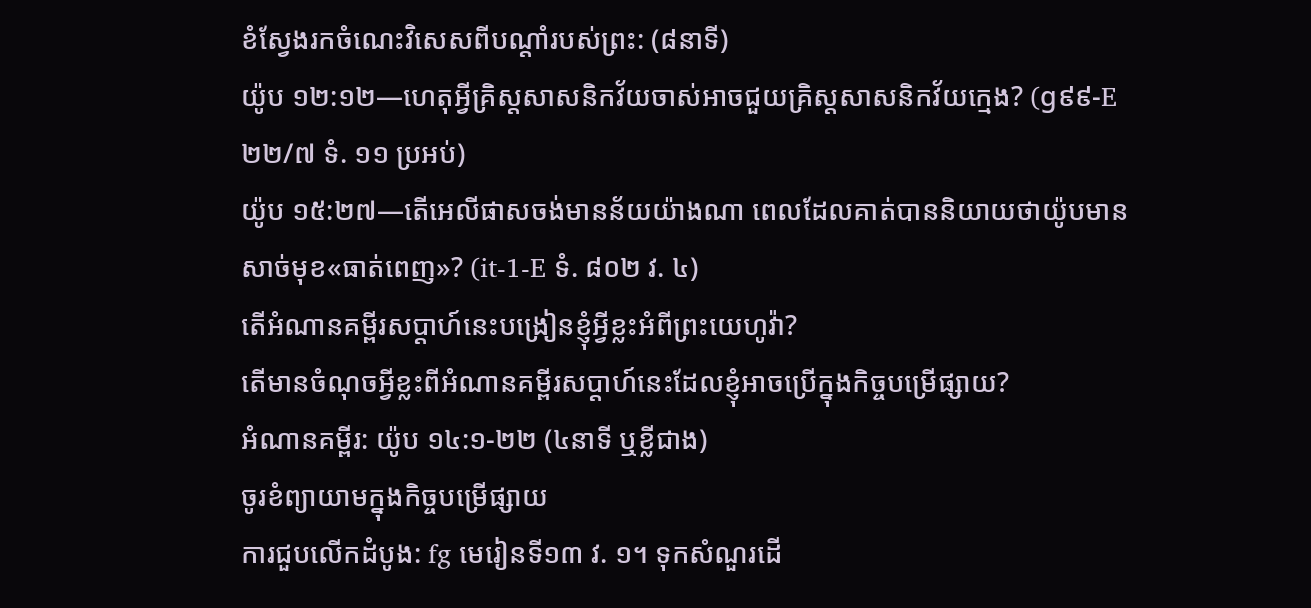ខំស្វែងរកចំណេះវិសេសពីបណ្ដាំរបស់ព្រះ: (៨នាទី)
យ៉ូប ១២:១២—ហេតុអ្វីគ្រិស្តសាសនិកវ័យចាស់អាចជួយគ្រិស្តសាសនិកវ័យក្មេង? (g៩៩-E ២២/៧ ទំ. ១១ ប្រអប់)
យ៉ូប ១៥:២៧—តើអេលីផាសចង់មានន័យយ៉ាងណា ពេលដែលគាត់បាននិយាយថាយ៉ូបមានសាច់មុខ«ធាត់ពេញ»? (it-1-E ទំ. ៨០២ វ. ៤)
តើអំណានគម្ពីរសប្ដាហ៍នេះបង្រៀនខ្ញុំអ្វីខ្លះអំពីព្រះយេហូវ៉ា?
តើមានចំណុចអ្វីខ្លះពីអំណានគម្ពីរសប្ដាហ៍នេះដែលខ្ញុំអាចប្រើក្នុងកិច្ចបម្រើផ្សាយ?
អំណានគម្ពីរ: យ៉ូប ១៤:១-២២ (៤នាទី ឬខ្លីជាង)
ចូរខំព្យាយាមក្នុងកិច្ចបម្រើផ្សាយ
ការជួបលើកដំបូង: fg មេរៀនទី១៣ វ. ១។ ទុកសំណួរដើ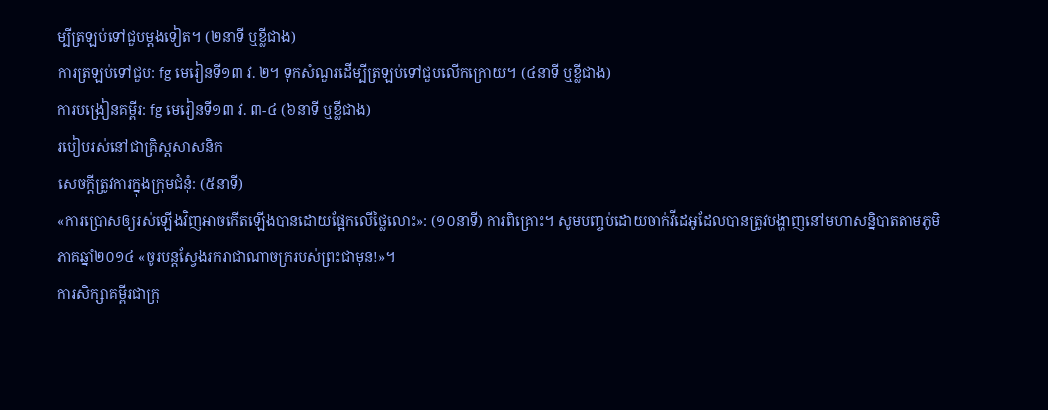ម្បីត្រឡប់ទៅជួបម្ដងទៀត។ (២នាទី ឬខ្លីជាង)
ការត្រឡប់ទៅជួប: fg មេរៀនទី១៣ វ. ២។ ទុកសំណួរដើម្បីត្រឡប់ទៅជួបលើកក្រោយ។ (៤នាទី ឬខ្លីជាង)
ការបង្រៀនគម្ពីរ: fg មេរៀនទី១៣ វ. ៣-៤ (៦នាទី ឬខ្លីជាង)
របៀបរស់នៅជាគ្រិស្តសាសនិក
សេចក្ដីត្រូវការក្នុងក្រុមជំនុំ: (៥នាទី)
«ការប្រោសឲ្យរស់ឡើងវិញអាចកើតឡើងបានដោយផ្អែកលើថ្លៃលោះ»: (១០នាទី) ការពិគ្រោះ។ សូមបញ្ចប់ដោយចាក់វីដេអូដែលបានត្រូវបង្ហាញនៅមហាសន្និបាតតាមភូមិភាគឆ្នាំ២០១៤ «ចូរបន្តស្វែងរករាជាណាចក្ររបស់ព្រះជាមុន!»។
ការសិក្សាគម្ពីរជាក្រុ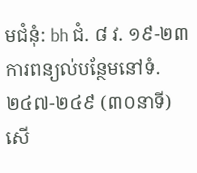មជំនុំ: bh ជំ. ៨ វ. ១៩-២៣ ការពន្យល់បន្ថែមនៅទំ. ២៤៧-២៤៩ (៣០នាទី)
សើ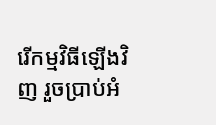រើកម្មវិធីឡើងវិញ រួចប្រាប់អំ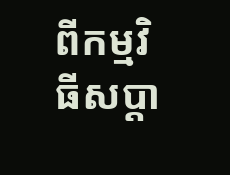ពីកម្មវិធីសប្ដា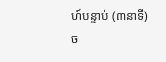ហ៍បន្ទាប់ (៣នាទី)
ច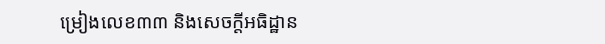ម្រៀងលេខ៣៣ និងសេចក្ដីអធិដ្ឋាន